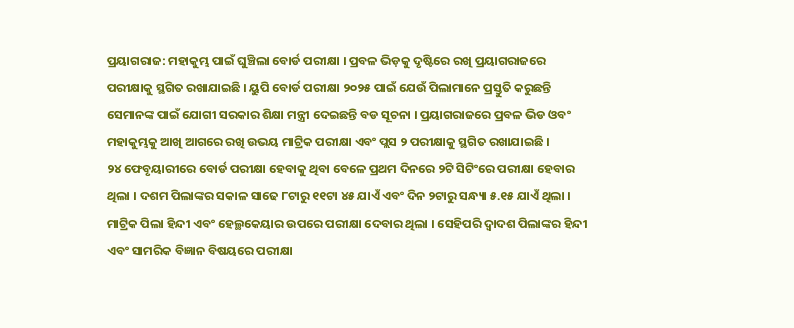ପ୍ରୟାଗରାଜ: ମହାକୁମ୍ଭ ପାଇଁ ଘୁଞ୍ଚିଲା ବୋର୍ଡ ପରୀକ୍ଷା । ପ୍ରବଳ ଭିଡ଼କୁ ଦୃଷ୍ଟିରେ ରଖି ପ୍ରୟାଗରାଜରେ ପରୀକ୍ଷାକୁ ସ୍ଥଗିତ ରଖାଯାଇଛି । ୟୁପି ବୋର୍ଡ ପରୀକ୍ଷା ୨୦୨୫ ପାଇଁ ଯେଉଁ ପିଲାମାନେ ପ୍ରସ୍ତୁତି କରୁଛନ୍ତି ସେମାନଙ୍କ ପାଇଁ ଯୋଗୀ ସରକାର ଶିକ୍ଷା ମନ୍ତ୍ରୀ ଦେଇଛନ୍ତି ବଡ ସୂଚନା । ପ୍ରୟାଗରାଜରେ ପ୍ରବଳ ଭିଡ ଓବଂ ମହାକୁମ୍ଭକୁ ଆଖି ଆଗରେ ରଖି ଉଭୟ ମାଟ୍ରିକ ପରୀକ୍ଷା ଏବଂ ପ୍ଲସ ୨ ପରୀକ୍ଷାକୁ ସ୍ଥଗିତ ରଖାଯାଇଛି ।
୨୪ ଫେବୃୟାରୀରେ ବୋର୍ଡ ପରୀକ୍ଷା ହେବାକୁ ଥିବା ବେଳେ ପ୍ରଥମ ଦିନରେ ୨ଟି ସିଟିଂରେ ପରୀକ୍ଷା ହେବାର ଥିଲା । ଦଶମ ପିଲାଙ୍କର ସକାଳ ସାଢେ ୮ଟାରୁ ୧୧ଟା ୪୫ ଯାଏଁ ଏବଂ ଦିନ ୨ଟାରୁ ସନ୍ଧ୍ୟା ୫.୧୫ ଯାଏଁ ଥିଲା । ମାଟ୍ରିକ ପିଲା ହିନ୍ଦୀ ଏବଂ ହେଲ୍ଥକେୟାର ଉପରେ ପରୀକ୍ଷା ଦେବାର ଥିଲା । ସେହିପରି ଦ୍ବାଦଶ ପିଲାଙ୍କର ହିନ୍ଦୀ ଏବଂ ସାମରିକ ବିଜ୍ଞାନ ବିଷୟରେ ପରୀକ୍ଷା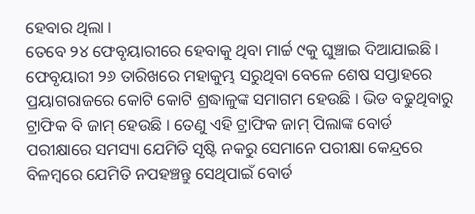ହେବାର ଥିଲା ।
ତେବେ ୨୪ ଫେବୃୟାରୀରେ ହେବାକୁ ଥିବା ମାର୍ଚ୍ଚ ୯କୁ ଘୁଞ୍ଚାଇ ଦିଆଯାଇଛି । ଫେବୃୟାରୀ ୨୬ ତାରିଖରେ ମହାକୁମ୍ଭ ସରୁଥିବା ବେଳେ ଶେଷ ସପ୍ତାହରେ ପ୍ରୟାଗରାଜରେ କୋଟି କୋଟି ଶ୍ରଦ୍ଧାଳୁଙ୍କ ସମାଗମ ହେଉଛି । ଭିଡ ବଢୁଥିବାରୁ ଟ୍ରାଫିକ ବି ଜାମ୍ ହେଉଛି । ତେଣୁ ଏହି ଟ୍ରାଫିକ ଜାମ୍ ପିଲାଙ୍କ ବୋର୍ଡ ପରୀକ୍ଷାରେ ସମସ୍ୟା ଯେମିତି ସୃଷ୍ଟି ନକରୁ ସେମାନେ ପରୀକ୍ଷା କେନ୍ଦ୍ରରେ ବିଳମ୍ବରେ ଯେମିତି ନପହଞ୍ଚନ୍ତୁ ସେଥିପାଇଁ ବୋର୍ଡ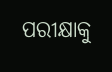ପରୀକ୍ଷାକୁ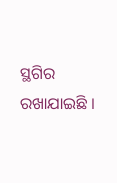ସ୍ଥଗିର ରଖାଯାଇଛି ।